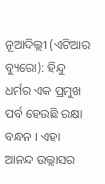ନୂଆଦିଲ୍ଲୀ (ଏଟିଆର ବ୍ୟୁରୋ): ହିନ୍ଦୁ ଧର୍ମର ଏକ ପ୍ରମୁଖ ପର୍ବ ହେଉଛି ରକ୍ଷା ବନ୍ଧନ । ଏହା ଆନନ୍ଦ ଉଲ୍ଲାସର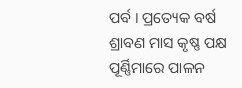ପର୍ବ । ପ୍ରତ୍ୟେକ ବର୍ଷ ଶ୍ରାବଣ ମାସ କୃଷ୍ଣ ପକ୍ଷ ପୂର୍ଣ୍ଣିମାରେ ପାଳନ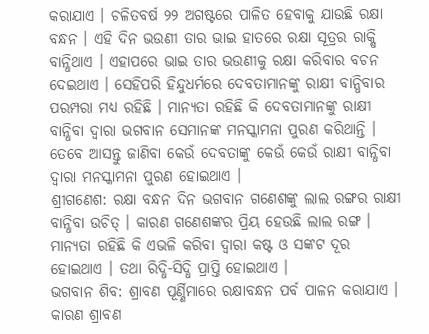କରାଯାଏ । ଚଳିତବର୍ଷ ୨୨ ଅଗଷ୍ଟରେ ପାଳିତ ହେବାକୁ ଯାଉଛି ରକ୍ଷା ବନ୍ଧନ । ଏହି ଦିନ ଭଉଣୀ ତାର ଭାଇ ହାତରେ ରକ୍ଷା ସୂତ୍ରର ରାକ୍ଷି ବାନ୍ଧିଥାଏ । ଏହାପରେ ଭାଇ ତାର ଭଉଣୀକୁ ରକ୍ଷା କରିବାର ବଚନ ଦେଇଥାଏ । ସେହିପରି ହିନ୍ଦୁଧର୍ମରେ ଦେବତାମାନଙ୍କୁ ରାକ୍ଷୀ ବାନ୍ଧିବାର ପରମ୍ପରା ମଧ୍ୟ ରହିଛି । ମାନ୍ୟତା ରହିଛି କି ଦେବତାମାନଙ୍କୁ ରାକ୍ଷୀ ବାନ୍ଧିବା ଦ୍ୱାରା ଭଗବାନ ସେମାନଙ୍କ ମନସ୍କାମନା ପୁରଣ କରିଥାନ୍ତି । ତେବେ ଆସନ୍ତୁ ଜାଣିବା କେଉଁ ଦେବତାଙ୍କୁ କେଉଁ କେଉଁ ରାକ୍ଷୀ ବାନ୍ଧିବା ଦ୍ୱାରା ମନସ୍କାମନା ପୁରଣ ହୋଇଥାଏ ।
ଶ୍ରୀଗଣେଶ: ରକ୍ଷା ବନ୍ଧନ ଦିନ ଭଗବାନ ଗଣେଶଙ୍କୁ ଲାଲ ରଙ୍ଗର ରାକ୍ଷୀ ବାନ୍ଧିବା ଉଚିତ୍ । କାରଣ ଗଣେଶଙ୍କର ପ୍ରିୟ ହେଉଛି ଲାଲ ରଙ୍ଗ । ମାନ୍ୟତା ରହିଛି କି ଏଭଳି କରିବା ଦ୍ୱାରା କଷ୍ଟ ଓ ସଙ୍କଟ ଦୂର ହୋଇଥାଏ । ତଥା ରିଦ୍ଧି-ସିଦ୍ଧି ପ୍ରାପ୍ତି ହୋଇଥାଏ ।
ଭଗବାନ ଶିବ: ଶ୍ରାବଣ ପୂର୍ଣ୍ଣିମାରେ ରକ୍ଷାବନ୍ଧନ ପର୍ବ ପାଳନ କରାଯାଏ । କାରଣ ଶ୍ରାବଣ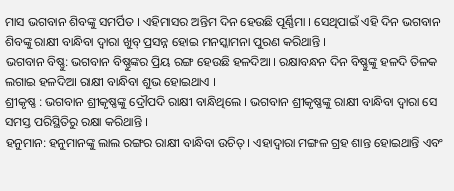ମାସ ଭଗବାନ ଶିବଙ୍କୁ ସମର୍ପିତ । ଏହିମାସର ଅନ୍ତିମ ଦିନ ହେଉଛି ପୂର୍ଣ୍ଣିମା । ସେଥିପାଇଁ ଏହି ଦିନ ଭଗବାନ ଶିବଙ୍କୁ ରାକ୍ଷୀ ବାନ୍ଧିବା ଦ୍ୱାରା ଖୁବ୍ ପ୍ରସନ୍ନ ହୋଇ ମନସ୍କାମନା ପୁରଣ କରିଥାନ୍ତି ।
ଭଗବାନ ବିଷ୍ଣୁ: ଭଗବାନ ବିଷ୍ଣୁଙ୍କର ପ୍ରିୟ ରଙ୍ଗ ହେଉଛି ହଳଦିଆ । ରକ୍ଷାବନ୍ଧନ ଦିନ ବିଷ୍ଣୁଙ୍କୁ ହଳଦି ତିଳକ ଲଗାଇ ହଳଦିଆ ରାକ୍ଷୀ ବାନ୍ଧିବା ଶୁଭ ହୋଇଥାଏ ।
ଶ୍ରୀକୃଷ୍ଣ : ଭଗବାନ ଶ୍ରୀକୃଷ୍ଣଙ୍କୁ ଦ୍ରୌପଦି ରାକ୍ଷୀ ବାନ୍ଧିଥିଲେ । ଭଗବାନ ଶ୍ରୀକୃଷ୍ଣଙ୍କୁ ରାକ୍ଷୀ ବାନ୍ଧିବା ଦ୍ୱାରା ସେ ସମସ୍ତ ପରିସ୍ଥିତିରୁ ରକ୍ଷା କରିଥାନ୍ତି ।
ହନୁମାନ: ହନୁମାନଙ୍କୁ ଲାଲ ରଙ୍ଗର ରାକ୍ଷୀ ବାନ୍ଧିବା ଉଚିତ୍ । ଏହାଦ୍ୱାରା ମଙ୍ଗଳ ଗ୍ରହ ଶାନ୍ତ ହୋଇଥାନ୍ତି ଏବଂ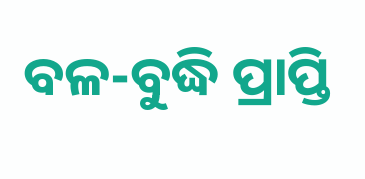ବଳ-ବୁଦ୍ଧି ପ୍ରାପ୍ତି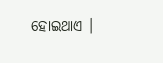ହୋଇଥାଏ ।